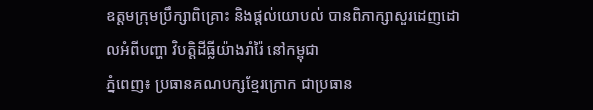ឧត្តមក្រុមប្រឹក្សាពិគ្រោះ និងផ្ដល់យោបល់ បានពិភាក្សាសួរដេញដោលអំពីបញ្ហា វិបត្តិដីធ្លីយ៉ាងរាំរ៉ៃ នៅកម្ពុជា
ភ្នំពេញ៖ ប្រធានគណបក្សខ្មែរក្រោក ជាប្រធាន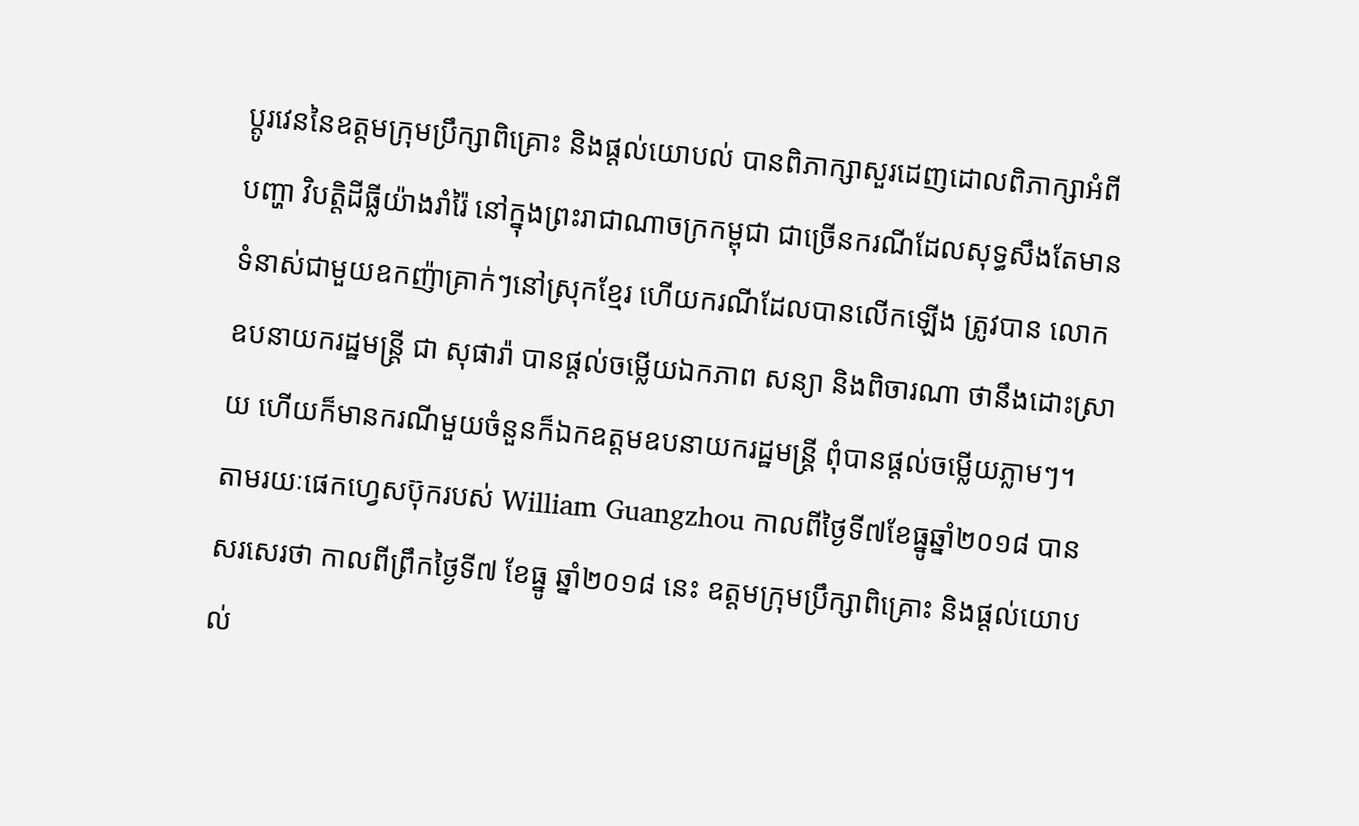ប្ដូរវេននៃឧត្តមក្រុមប្រឹក្សាពិគ្រោះ និងផ្ដល់យោបល់ បានពិភាក្សាសួរដេញដោលពិភាក្សាអំពីបញ្ហា វិបត្តិដីធ្លីយ៉ាងរាំរ៉ៃ នៅក្នុងព្រះរាជាណាចក្រកម្ពុជា ជាច្រើនករណីដែលសុទ្ធសឹងតែមានទំនាស់ជាមួយឧកញ៉ាគ្រាក់ៗនៅស្រុកខ្មែរ ហើយករណីដែលបានលើកឡើង ត្រូវបាន លោកឧបនាយករដ្ឋមន្ត្រី ជា សុផារ៉ា បានផ្តល់ចម្លើយឯកភាព សន្យា និងពិចារណា ថានឹងដោះស្រាយ ហើយក៏មានករណីមួយចំនួនក៏ឯកឧត្តមឧបនាយករដ្ឋមន្ត្រី ពុំបានផ្ដល់ចម្លើយភ្លាមៗ។
តាមរយៈផេកហ្វេសប៊ុករបស់ William Guangzhou កាលពីថ្ងៃទី៧ខែធ្នូឆ្នាំ២០១៨ បានសរសេរថា កាលពីព្រឹកថ្ងៃទី៧ ខែធ្នូ ឆ្នាំ២០១៨ នេះ ឧត្តមក្រុមប្រឹក្សាពិគ្រោះ និងផ្ដល់យោបល់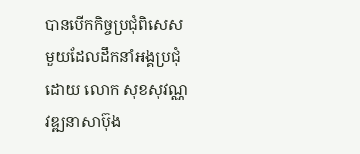បានបើកកិច្ចប្រជុំពិសេសមួយដែលដឹកនាំអង្គប្រជុំដោយ លោក សុខសុវណ្ណ វឌ្ឍនាសាប៊ុង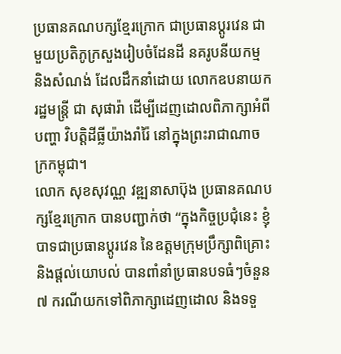ប្រធានគណបក្សខ្មែរក្រោក ជាប្រធានប្ដូរវេន ជាមួយប្រតិភូក្រសួងរៀបចំដែនដី នគរូបនីយកម្ម និងសំណង់ ដែលដឹកនាំដោយ លោកឧបនាយករដ្ឋមន្ត្រី ជា សុផារ៉ា ដើម្បីដេញដោលពិភាក្សាអំពីបញ្ហា វិបត្តិដីធ្លីយ៉ាងរាំរ៉ៃ នៅក្នុងព្រះរាជាណាចក្រកម្ពុជា។
លោក សុខសុវណ្ណ វឌ្ឍនាសាប៊ុង ប្រធានគណបក្សខ្មែរក្រោក បានបញ្ជាក់ថា “ក្នុងកិច្ចប្រជុំនេះ ខ្ញុំបាទជាប្រធានប្ដូរវេន នៃឧត្តមក្រុមប្រឹក្សាពិគ្រោះ និងផ្ដល់យោបល់ បានពាំនាំប្រធានបទធំៗចំនួន៧ ករណីយកទៅពិភាក្សាដេញដោល និងទទួ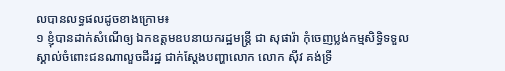លបានលទ្ធផលដូចខាងក្រោម៖
១ ខ្ញុំបានដាក់សំណើឲ្យ ឯកឧត្តមឧបនាយករដ្ឋមន្ត្រី ជា សុផារ៉ា កុំចេញប្លង់កម្មសិទ្ធិទទួលស្គាល់ចំពោះជនណាលួចដីរដ្ឋ ជាក់ស្ដែងបញ្ហាលោក លោក ស៊ីវ គង់ទ្រី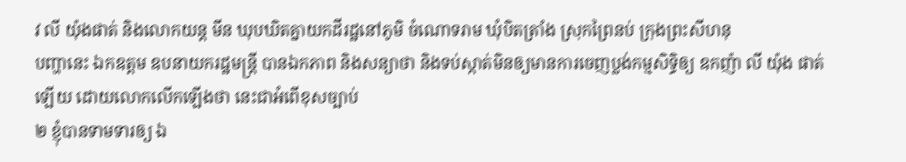វ លី យ៉ុងផាត់ និងលោកយន្ត មីន ឃុបឃិតគ្នាយកដីរដ្ឋនៅភូមិ ចំណោទរាម ឃុំបិតត្រាំង ស្រុកព្រៃនប់ ក្រុងព្រះសីហនុ
បញ្ហានេះ ឯកឧត្តម ឧបនាយករដ្ឋមន្ត្រី បានឯកភាព និងសន្យាថា និងទប់ស្កាត់មិនឲ្យមានការចេញប្លង់កម្មសិទ្ធិឲ្យ ឧកញ៉ា លី យ៉ុង ផាត់ឡើយ ដោយលោកលើកឡើងថា នេះជាអំពើខុសច្បាប់
២ ខ្ញុំបានទាមទារឲ្យ ឯ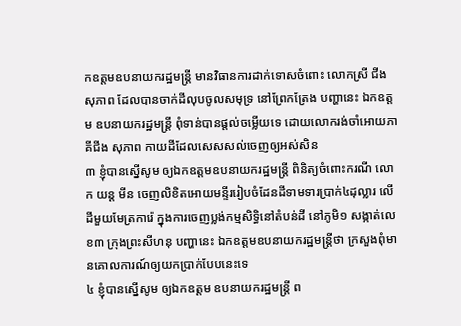កឧត្តមឧបនាយករដ្ឋមន្ត្រី មានវិធានការដាក់ទោសចំពោះ លោកស្រី ជីង សុភាព ដែលបានចាក់ដីលុបចូលសមុទ្រ នៅព្រែកត្រែង បញ្ហានេះ ឯកឧត្តម ឧបនាយករដ្ឋមន្ត្រី ពុំទាន់បានផ្ដល់ចម្លើយទេ ដោយលោករង់ចាំអោយភាគីជីង សុភាព កាយដីដែលសេសសល់ចេញឲ្យអស់សិន
៣ ខ្ញុំបានស្នើសូម ឲ្យឯកឧត្តមឧបនាយករដ្ឋមន្ត្រី ពិនិត្យចំពោះករណី លោក យន្ត មីន ចេញលិខិតអោយមន្ទីររៀបចំដែនដីទាមទារប្រាក់៤ដុល្លារ លើដីមួយមែត្រការ៉េ ក្នុងការចេញប្លង់កម្មសិទ្ធិនៅតំបន់ដី នៅភូមិ១ សង្កាត់លេខ៣ ក្រុងព្រះសីហនុ បញ្ហានេះ ឯកឧត្តមឧបនាយករដ្ឋមន្ត្រីថា ក្រសួងពុំមានគោលការណ៍ឲ្យយកប្រាក់បែបនេះទេ
៤ ខ្ញុំបានស្នើសូម ឲ្យឯកឧត្តម ឧបនាយករដ្ឋមន្ត្រី ព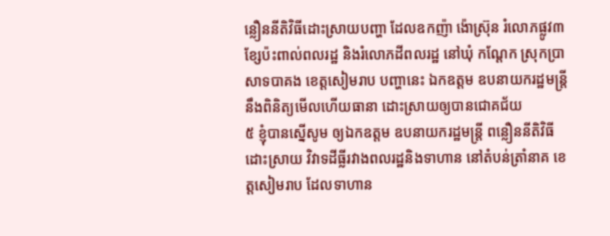ន្លឿននីតិវិធីដោះស្រាយបញ្ហា ដែលឧកញ៉ា ង៉ោស្រ៊ុន រំលោភផ្លូវ៣ខ្សែប៉ះពាល់ពលរដ្ឋ និងរំលោភដីពលរដ្ឋ នៅឃុំ កណ្ដែក ស្រុកប្រាសាទបាគង ខេត្តសៀមរាប បញ្ហានេះ ឯកឧត្តម ឧបនាយករដ្ឋមន្ត្រី នឹងពិនិត្យមើលហើយធានា ដោះស្រាយឲ្យបានជោគជ័យ
៥ ខ្ញុំបានស្នើសូម ឲ្យឯកឧត្តម ឧបនាយករដ្ឋមន្ត្រី ពន្លឿននីតិវិធី ដោះស្រាយ វិវាទដីធ្លីរវាងពលរដ្ឋនិងទាហាន នៅតំបន់ត្រាំនាគ ខេត្តសៀមរាប ដែលទាហាន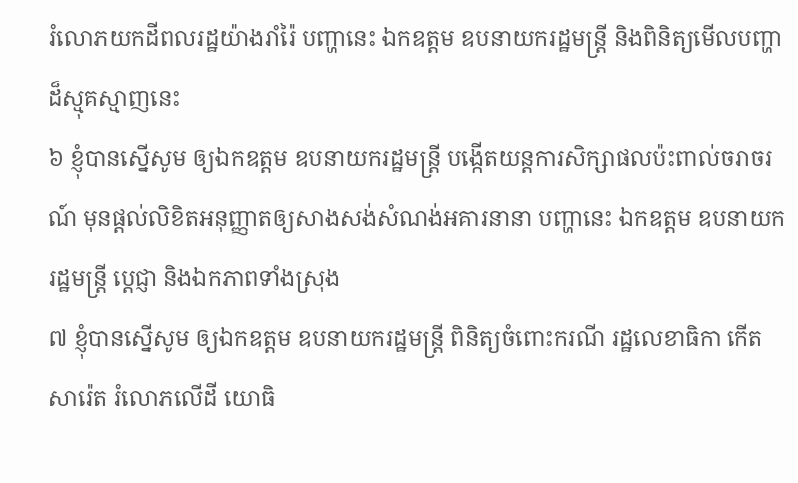រំលោភយកដីពលរដ្ឋយ៉ាងរាំរ៉ៃ បញ្ហានេះ ឯកឧត្តម ឧបនាយករដ្ឋមន្ត្រី និងពិនិត្យមើលបញ្ហាដ៏ស្មុគស្មាញនេះ
៦ ខ្ញុំបានស្នើសូម ឲ្យឯកឧត្តម ឧបនាយករដ្ឋមន្ត្រី បង្កើតយន្តការសិក្សាផលប៉ះពាល់ចរាចរណ៍ មុនផ្ដល់លិខិតអនុញ្ញាតឲ្យសាងសង់សំណង់អគារនានា បញ្ហានេះ ឯកឧត្តម ឧបនាយករដ្ឋមន្ត្រី ប្ដេជ្ញា និងឯកភាពទាំងស្រុង
៧ ខ្ញុំបានស្នើសូម ឲ្យឯកឧត្តម ឧបនាយករដ្ឋមន្ត្រី ពិនិត្យចំពោះករណី រដ្ឋលេខាធិកា កើត សារ៉េត រំលោភលើដី យោធិ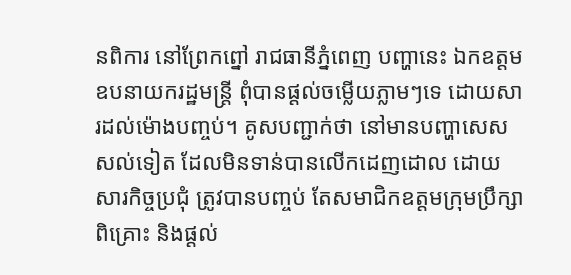នពិការ នៅព្រែកព្នៅ រាជធានីភ្នំពេញ បញ្ហានេះ ឯកឧត្តមឧបនាយករដ្ឋមន្ត្រី ពុំបានផ្ដល់ចម្លើយភ្លាមៗទេ ដោយសារដល់ម៉ោងបញ្ចប់។ គូសបញ្ជាក់ថា នៅមានបញ្ហាសេសសល់ទៀត ដែលមិនទាន់បានលើកដេញដោល ដោយសារកិច្ចប្រជុំ ត្រូវបានបញ្ចប់ តែសមាជិកឧត្តមក្រុមប្រឹក្សាពិគ្រោះ និងផ្ដល់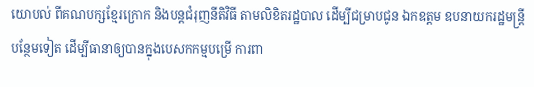យោបល់ ពីគណបក្សខ្មែរក្រោក និងបន្តជំរុញនីតិវិធី តាមលិខិតរដ្ឋបាល ដើម្បីជម្រាបជូន ឯកឧត្តម ឧបនាយករដ្ឋមន្ត្រីបន្ថែមទៀត ដើម្បីធានាឲ្យបានក្នុងបេសកកម្មបម្រើ ការពា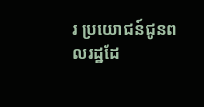រ ប្រយោជន៍ជូនពលរដ្ឋដែ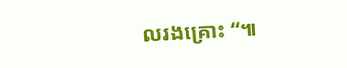លរងគ្រោះ “៕